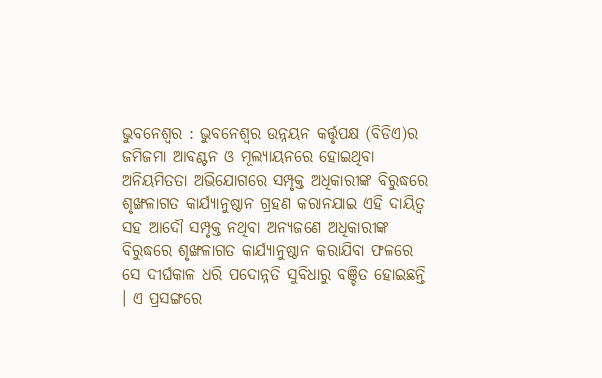ଭୁବନେଶ୍ୱର : ଭୁବନେଶ୍ୱର ଉନ୍ନୟନ କର୍ତ୍ତୃପକ୍ଷ (ବିଡିଏ)ର ଜମିଜମା ଆବଣ୍ଟନ ଓ ମୂଲ୍ୟାୟନରେ ହୋଇଥିବା ଅନିୟମିତତା ଅଭିଯୋଗରେ ସମ୍ପୃକ୍ତ ଅଧିକାରୀଙ୍କ ବିରୁଦ୍ଧରେ ଶୃଙ୍ଖଳାଗତ କାର୍ଯ୍ୟାନୁଷ୍ଠାନ ଗ୍ରହଣ କରାନଯାଇ ଏହି ଦାୟିତ୍ୱ ସହ ଆଦୌ ସମ୍ପୃକ୍ତ ନଥିବା ଅନ୍ୟଜଣେ ଅଧିକାରୀଙ୍କ ବିରୁଦ୍ଧରେ ଶୃଙ୍ଖଳାଗତ କାର୍ଯ୍ୟାନୁଷ୍ଠାନ କରାଯିବା ଫଳରେ ସେ ଦୀର୍ଘକାଳ ଧରି ପଦୋନ୍ନତି ସୁବିଧାରୁ ବଞ୍ଚିତ ହୋଇଛନ୍ତି । ଏ ପ୍ରସଙ୍ଗରେ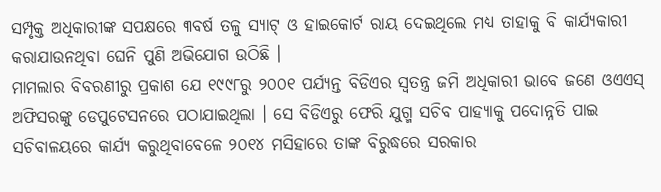ସମ୍ପୃକ୍ତ ଅଧିକାରୀଙ୍କ ସପକ୍ଷରେ ୩ବର୍ଷ ତଳୁ ସ୍ୟାଟ୍ ଓ ହାଇକୋର୍ଟ ରାୟ ଦେଇଥିଲେ ମଧ୍ୟ ତାହାକୁ ବି କାର୍ଯ୍ୟକାରୀ କରାଯାଉନଥିବା ଘେନି ପୁଣି ଅଭିଯୋଗ ଉଠିଛି ।
ମାମଲାର ବିବରଣୀରୁ ପ୍ରକାଶ ଯେ ୧୯୯୮ରୁ ୨୦୦୧ ପର୍ଯ୍ୟନ୍ତ ବିଡିଏର ସ୍ୱତନ୍ତ୍ର ଜମି ଅଧିକାରୀ ଭାବେ ଜଣେ ଓଏଏସ୍ ଅଫିସରଙ୍କୁ ଡେପୁଟେସନରେ ପଠାଯାଇଥିଲା । ସେ ବିଡିଏରୁ ଫେରି ଯୁଗ୍ମ ସଚିବ ପାହ୍ୟାକୁ ପଦୋନ୍ନତି ପାଇ ସଚିବାଳୟରେ କାର୍ଯ୍ୟ କରୁଥିବାବେଳେ ୨୦୧୪ ମସିହାରେ ତାଙ୍କ ବିରୁଦ୍ଧରେ ସରକାର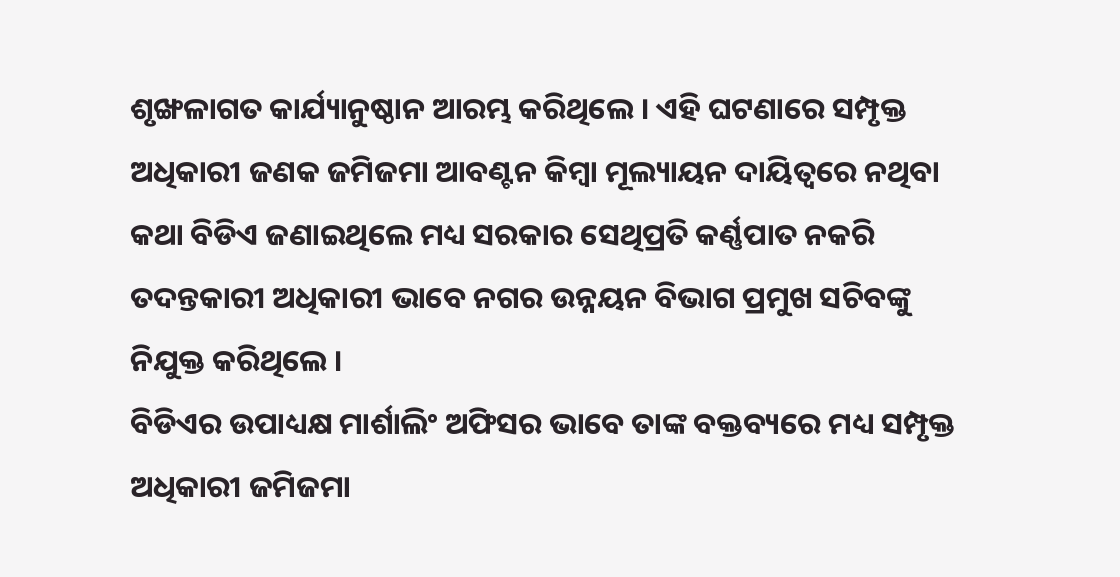ଶୃଙ୍ଖଳାଗତ କାର୍ଯ୍ୟାନୁଷ୍ଠାନ ଆରମ୍ଭ କରିଥିଲେ । ଏହି ଘଟଣାରେ ସମ୍ପୃକ୍ତ ଅଧିକାରୀ ଜଣକ ଜମିଜମା ଆବଣ୍ଟନ କିମ୍ବା ମୂଲ୍ୟାୟନ ଦାୟିତ୍ୱରେ ନଥିବା କଥା ବିଡିଏ ଜଣାଇଥିଲେ ମଧ୍ୟ ସରକାର ସେଥିପ୍ରତି କର୍ଣ୍ଣପାତ ନକରି ତଦନ୍ତକାରୀ ଅଧିକାରୀ ଭାବେ ନଗର ଉନ୍ନୟନ ବିଭାଗ ପ୍ରମୁଖ ସଚିବଙ୍କୁ ନିଯୁକ୍ତ କରିଥିଲେ ।
ବିଡିଏର ଉପାଧ୍ୟକ୍ଷ ମାର୍ଶାଲିଂ ଅଫିସର ଭାବେ ତାଙ୍କ ବକ୍ତବ୍ୟରେ ମଧ୍ୟ ସମ୍ପୃକ୍ତ ଅଧିକାରୀ ଜମିଜମା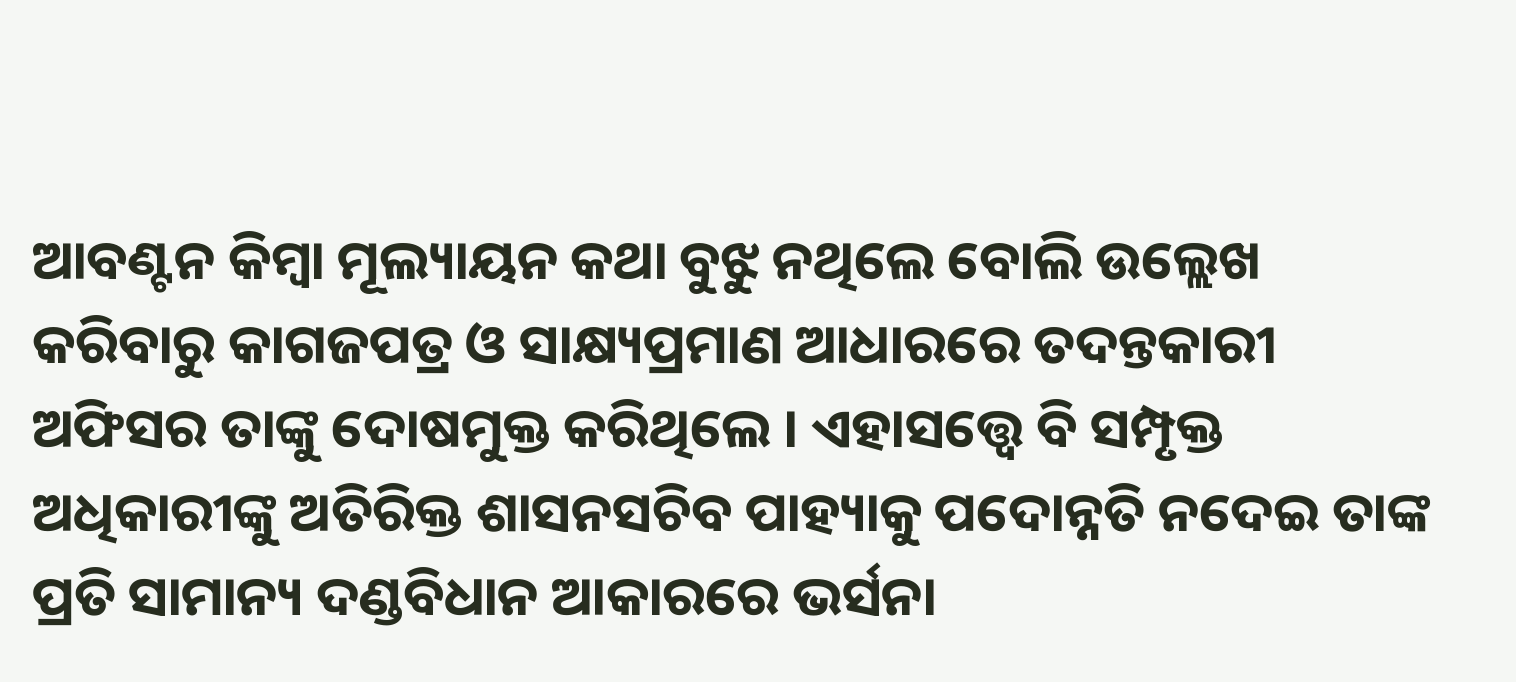ଆବଣ୍ଟନ କିମ୍ବା ମୂଲ୍ୟାୟନ କଥା ବୁଝୁ ନଥିଲେ ବୋଲି ଉଲ୍ଲେଖ କରିବାରୁ କାଗଜପତ୍ର ଓ ସାକ୍ଷ୍ୟପ୍ରମାଣ ଆଧାରରେ ତଦନ୍ତକାରୀ ଅଫିସର ତାଙ୍କୁ ଦୋଷମୁକ୍ତ କରିଥିଲେ । ଏହାସତ୍ତ୍ୱେ ବି ସମ୍ପୃକ୍ତ ଅଧିକାରୀଙ୍କୁ ଅତିରିକ୍ତ ଶାସନସଚିବ ପାହ୍ୟାକୁ ପଦୋନ୍ନତି ନଦେଇ ତାଙ୍କ ପ୍ରତି ସାମାନ୍ୟ ଦଣ୍ଡବିଧାନ ଆକାରରେ ଭର୍ସନା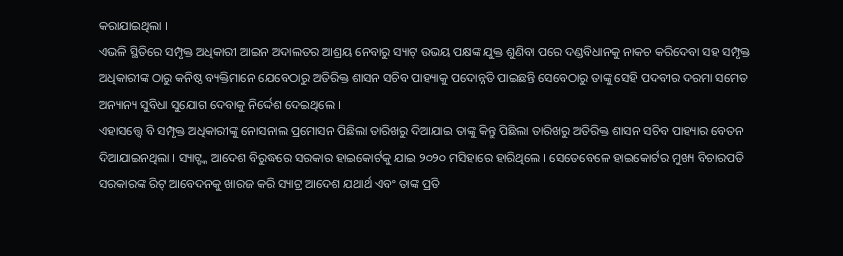କରାଯାଇଥିଲା ।
ଏଭଳି ସ୍ଥିତିରେ ସମ୍ପୃକ୍ତ ଅଧିକାରୀ ଆଇନ ଅଦାଲତର ଆଶ୍ରୟ ନେବାରୁ ସ୍ୟାଟ୍ ଉଭୟ ପକ୍ଷଙ୍କ ଯୁକ୍ତ ଶୁଣିବା ପରେ ଦଣ୍ଡବିଧାନକୁ ନାକଚ କରିଦେବା ସହ ସମ୍ପୃକ୍ତ ଅଧିକାରୀଙ୍କ ଠାରୁ କନିଷ୍ଠ ବ୍ୟକ୍ତିମାନେ ଯେବେଠାରୁ ଅତିରିକ୍ତ ଶାସନ ସଚିବ ପାହ୍ୟାକୁ ପଦୋନ୍ନତି ପାଇଛନ୍ତି ସେବେଠାରୁ ତାଙ୍କୁ ସେହି ପଦବୀର ଦରମା ସମେତ ଅନ୍ୟାନ୍ୟ ସୁବିଧା ସୁଯୋଗ ଦେବାକୁ ନିର୍ଦ୍ଦେଶ ଦେଇଥିଲେ ।
ଏହାସତ୍ତ୍ୱେ ବି ସମ୍ପୃକ୍ତ ଅଧିକାରୀଙ୍କୁ ନୋସନାଲ ପ୍ରମୋସନ ପିଛିଲା ତାରିଖରୁ ଦିଆଯାଇ ତାଙ୍କୁ କିନ୍ତୁ ପିଛିଲା ତାରିଖରୁ ଅତିରିକ୍ତ ଶାସନ ସଚିବ ପାହ୍ୟାର ବେତନ ଦିଆଯାଇନଥିଲା । ସ୍ୟାଟ୍ଙ୍କ ଆଦେଶ ବିରୁଦ୍ଧରେ ସରକାର ହାଇକୋର୍ଟକୁ ଯାଇ ୨୦୨୦ ମସିହାରେ ହାରିଥିଲେ । ସେତେବେଳେ ହାଇକୋର୍ଟର ମୁଖ୍ୟ ବିଚାରପତି ସରକାରଙ୍କ ରିଟ୍ ଆବେଦନକୁ ଖାରଜ କରି ସ୍ୟାଟ୍ର ଆଦେଶ ଯଥାର୍ଥ ଏବଂ ତାଙ୍କ ପ୍ରତି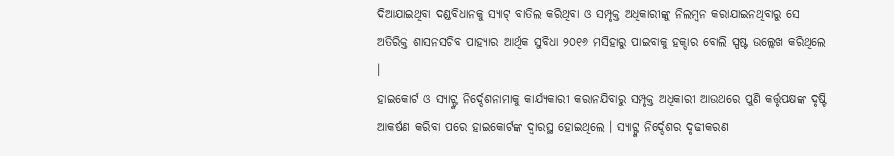ଦିଆଯାଇଥିବା ଦଣ୍ଡବିଧାନକୁ ସ୍ୟାଟ୍ ବାତିଲ କରିଥିବା ଓ ସମ୍ପୃକ୍ତ ଅଧିକାରୀଙ୍କୁ ନିଲମ୍ବନ କରାଯାଇନଥିବାରୁ ସେ ଅତିରିକ୍ତ ଶାସନସଚିବ ପାହ୍ୟାର ଆର୍ଥିକ ସୁବିଧା ୨୦୧୬ ମସିହାରୁ ପାଇବାକୁ ହକ୍ଦାର ବୋଲି ସ୍ପଷ୍ଟ ଉଲ୍ଲେଖ କରିଥିଲେ ।
ହାଇକୋର୍ଟ ଓ ସ୍ୟାଟ୍ଙ୍କ ନିର୍ଦ୍ଦେଶନାମାକୁ କାର୍ଯ୍ୟକାରୀ କରାନଯିବାରୁ ସମ୍ପୃକ୍ତ ଅଧିକାରୀ ଆଉଥରେ ପୁଣି କର୍ତ୍ତୃପକ୍ଷଙ୍କ ଦୃଷ୍ଟି ଆକର୍ଷଣ କରିବା ପରେ ହାଇକୋର୍ଟଙ୍କ ଦ୍ୱାରସ୍ଥ ହୋଇଥିଲେ । ସ୍ୟାଟ୍ଙ୍କ ନିର୍ଦ୍ଦେଶର ଦୃଢୀକରଣ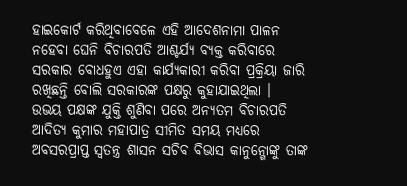ହାଇକୋର୍ଟ କରିଥିବାବେଳେ ଏହି ଆଦେଶନାମା ପାଳନ ନହେବା ଘେନି ବିଚାରପତି ଆଶ୍ଚର୍ଯ୍ୟ ବ୍ୟକ୍ତ କରିବାରେ ସରକାର ବୋଧହୁଏ ଏହା କାର୍ଯ୍ୟକାରୀ କରିବା ପ୍ରକ୍ରିୟା ଜାରି ରଖିଛନ୍ତି ବୋଲି ସରକାରଙ୍କ ପକ୍ଷରୁ କୁହାଯାଇଥିଲା ।
ଉଭୟ ପକ୍ଷଙ୍କ ଯୁକ୍ତି ଶୁଣିବା ପରେ ଅନ୍ୟତମ ବିଚାରପତି ଆଦିତ୍ୟ କୁମାର ମହାପାତ୍ର ସୀମିତ ସମୟ ମଧ୍ୟରେ ଅବସରପ୍ରାପ୍ତ ସ୍ୱତନ୍ତ୍ର ଶାସନ ସଚିବ ବିଭାସ କାନୁନ୍ଗୋଙ୍କୁ ତାଙ୍କ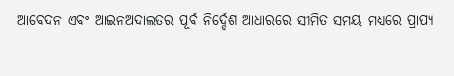ଆବେଦନ ଏବଂ ଆଇନଅଦାଲତର ପୂର୍ବ ନିର୍ଦ୍ଦେଶ ଆଧାରରେ ସୀମିତ ସମୟ ମଧ୍ୟରେ ପ୍ରାପ୍ୟ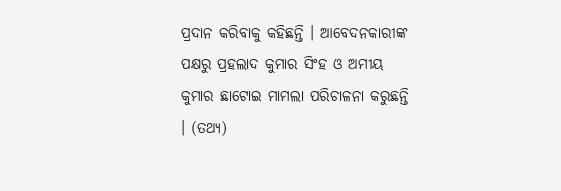ପ୍ରଦାନ କରିବାକୁ କହିଛନ୍ତି । ଆବେଦନକାରୀଙ୍କ ପକ୍ଷରୁ ପ୍ରହଲାଦ କୁମାର ସିଂହ ଓ ଅମୀୟ କୁମାର ଛାଟୋଇ ମାମଲା ପରିଚାଳନା କରୁଛନ୍ତି । (ତଥ୍ୟ)